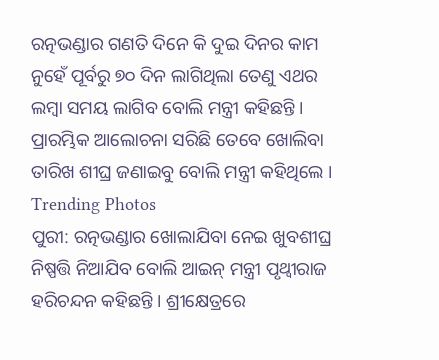ରତ୍ନଭଣ୍ଡାର ଗଣତି ଦିନେ କି ଦୁଇ ଦିନର କାମ ନୁହେଁ ପୂର୍ବରୁ ୭୦ ଦିନ ଲାଗିଥିଲା ତେଣୁ ଏଥର ଲମ୍ବା ସମୟ ଲାଗିବ ବୋଲି ମନ୍ତ୍ରୀ କହିଛନ୍ତି । ପ୍ରାରମ୍ଭିକ ଆଲୋଚନା ସରିଛି ତେବେ ଖୋଲିବା ତାରିଖ ଶୀଘ୍ର ଜଣାଇବୁ ବୋଲି ମନ୍ତ୍ରୀ କହିଥିଲେ ।
Trending Photos
ପୁରୀ: ରତ୍ନଭଣ୍ଡାର ଖୋଲାଯିବା ନେଇ ଖୁବଶୀଘ୍ର ନିଷ୍ପତ୍ତି ନିଆଯିବ ବୋଲି ଆଇନ୍ ମନ୍ତ୍ରୀ ପୃଥ୍ବୀରାଜ ହରିଚନ୍ଦନ କହିଛନ୍ତି । ଶ୍ରୀକ୍ଷେତ୍ରରେ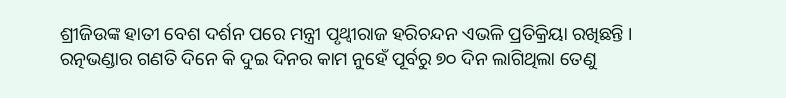ଶ୍ରୀଜିଉଙ୍କ ହାତୀ ବେଶ ଦର୍ଶନ ପରେ ମନ୍ତ୍ରୀ ପୃଥ୍ବୀରାଜ ହରିଚନ୍ଦନ ଏଭଳି ପ୍ରତିକ୍ରିୟା ରଖିଛନ୍ତି । ରତ୍ନଭଣ୍ଡାର ଗଣତି ଦିନେ କି ଦୁଇ ଦିନର କାମ ନୁହେଁ ପୂର୍ବରୁ ୭୦ ଦିନ ଲାଗିଥିଲା ତେଣୁ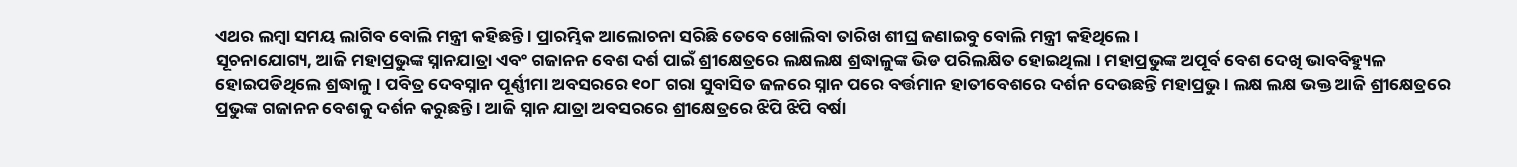ଏଥର ଲମ୍ବା ସମୟ ଲାଗିବ ବୋଲି ମନ୍ତ୍ରୀ କହିଛନ୍ତି । ପ୍ରାରମ୍ଭିକ ଆଲୋଚନା ସରିଛି ତେବେ ଖୋଲିବା ତାରିଖ ଶୀଘ୍ର ଜଣାଇବୁ ବୋଲି ମନ୍ତ୍ରୀ କହିଥିଲେ ।
ସୂଚନାଯୋଗ୍ୟ, ଆଜି ମହାପ୍ରଭୁଙ୍କ ସ୍ନାନଯାତ୍ରା ଏବଂ ଗଜାନନ ବେଶ ଦର୍ଶ ପାଇଁ ଶ୍ରୀକ୍ଷେତ୍ରରେ ଲକ୍ଷଲକ୍ଷ ଶ୍ରଦ୍ଧାଳୁଙ୍କ ଭିଡ ପରିଲକ୍ଷିତ ହୋଇଥିଲା । ମହାପ୍ରଭୁଙ୍କ ଅପୂର୍ବ ବେଶ ଦେଖି ଭାବବିହ୍ୟୁଳ ହୋଇପଡିଥିଲେ ଶ୍ରଦ୍ଧାଳୁ । ପବିତ୍ର ଦେବସ୍ନାନ ପୂର୍ଣ୍ଣୀମା ଅବସରରେ ୧୦୮ ଗରା ସୁବାସିତ ଜଳରେ ସ୍ନାନ ପରେ ବର୍ତ୍ତମାନ ହାତୀବେଶରେ ଦର୍ଶନ ଦେଉଛନ୍ତି ମହାପ୍ରଭୁ । ଲକ୍ଷ ଲକ୍ଷ ଭକ୍ତ ଆଜି ଶ୍ରୀକ୍ଷେତ୍ରରେ ପ୍ରଭୁଙ୍କ ଗଜାନନ ବେଶକୁ ଦର୍ଶନ କରୁଛନ୍ତି । ଆଜି ସ୍ନାନ ଯାତ୍ରା ଅବସରରେ ଶ୍ରୀକ୍ଷେତ୍ରରେ ଝିପି ଝିପି ବର୍ଷା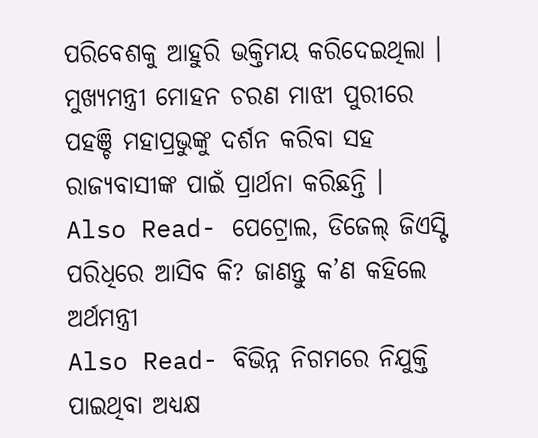ପରିବେଶକୁ ଆହୁରି ଭକ୍ତିମୟ କରିଦେଇଥିଲା । ମୁଖ୍ୟମନ୍ତ୍ରୀ ମୋହନ ଚରଣ ମାଝୀ ପୁରୀରେ ପହଞ୍ଚି ମହାପ୍ରଭୁଙ୍କୁ ଦର୍ଶନ କରିବା ସହ ରାଜ୍ୟବାସୀଙ୍କ ପାଇଁ ପ୍ରାର୍ଥନା କରିଛନ୍ତି ।
Also Read- ପେଟ୍ରୋଲ, ଡିଜେଲ୍ ଜିଏସ୍ଟି ପରିଧିରେ ଆସିବ କି? ଜାଣନ୍ତୁ କ’ଣ କହିଲେ ଅର୍ଥମନ୍ତ୍ରୀ
Also Read- ବିଭିନ୍ନ ନିଗମରେ ନିଯୁକ୍ତି ପାଇଥିବା ଅଧ୍ୟକ୍ଷ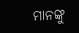ମାନଙ୍କୁ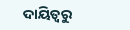ଦାୟିତ୍ଵରୁ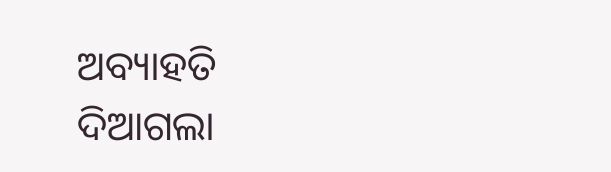ଅବ୍ୟାହତି ଦିଆଗଲା